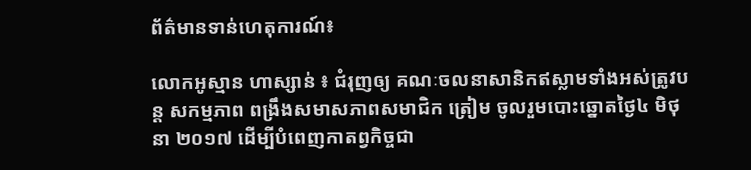ព័ត៌មានទាន់ហេតុការណ៍៖

លោកអូស្មាន ហាស្សាន់ ៖ ជំរុញឲ្យ គណៈចលនាសានិកឥស្លាមទាំងអស់ត្រូវបន្ដ សកម្មភាព ពង្រឹងសមាសភាពសមាជិក ត្រៀម ចូលរួមបោះឆ្នោតថ្ងៃ៤ មិថុនា ២០១៧ ដើម្បីបំពេញកាតព្វកិច្ចជា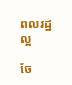ពលរដ្ឋល្អ

ចែ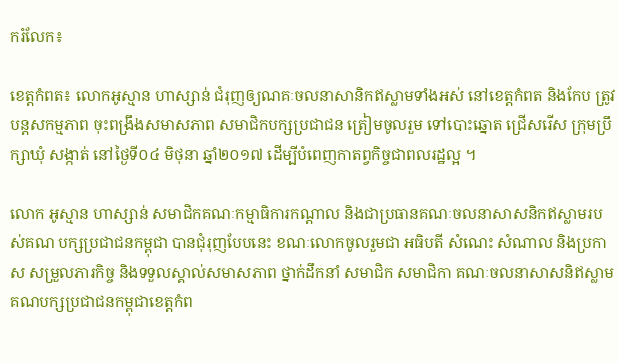ករំលែក៖

ខេត្តកំពត៖ លោកអូស្មាន ហាស្សាន់ ជំរុញឲ្យណគៈចលនាសានិកឥស្លាមទាំងអស់ នៅខេត្ដកំពត និងកែប ត្រូវបន្ដសកម្មភាព ចុះពង្រឹងសមាសភាព សមាជិកបក្សប្រជាជន ត្រៀមចូលរួម ទៅបោះឆ្នោត ជ្រើសរើស ក្រុមប្រឹក្សាឃុំ សង្កាត់ នៅថ្ងៃទី០៤ មិថុនា ឆ្នាំ២០១៧ ដើម្បីបំពេញកាតព្វកិច្ចជាពលរដ្ឋល្អ ។

លោក អូស្មាន ហាស្សាន់ សមាជិកគណៈកម្មាធិការកណ្តាល និងជាប្រធានគណៈចលនាសាសនិកឥស្លាមរបស់គណ បក្សប្រជាជនកម្ពុជា បានជុំរុញបែបនេះ ខណៈលោកចូលរួមជា អធិបតី សំណេះ សំណាល និងប្រកាស សម្រួលភារកិច្ច និងទទួលស្គាល់សមាសភាព ថ្នាក់ដឹកនាំ សមាជិក សមាជិកា គណៈចលនាសាសនិឥស្លាម គណបក្សប្រជាជនកម្ពុជាខេត្តកំព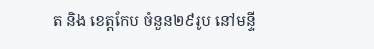ត និង ខេត្តកែប ចំនួន២៩រូប នៅមន្ទី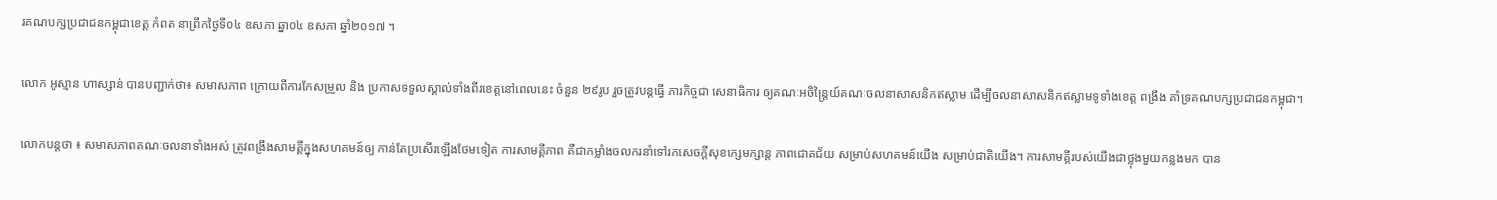រគណបក្សប្រជាជនកម្ពុជាខេត្ត កំពត នាព្រឹកថ្ងៃទី០៤ ឧសភា ឆ្នា០៤ ឧសភា ឆ្នាំ២០១៧ ។

លោក អូស្មាន ហាស្សាន់ បានបញ្ជាក់ថា៖ សមាសភាព ក្រោយពីការកែសម្រួល និង ប្រកាសទទួលស្គាល់ទាំងពីរខេត្តនៅពេលនេះ ចំនួន ២៩រូប រួចត្រូវបន្ដធ្វើ ភារកិច្ចជា សេនាធិការ ឲ្យគណៈអចិន្ត្រៃយ៍គណៈចលនាសាសនិកឥស្លាម ដើម្បីចលនាសាសនិកឥស្លាមទូទាំងខេត្ត ពង្រឹង គាំទ្រគណបក្សប្រជាជនកម្ពុជា។

លោកបន្ដថា ៖ សមាសភាពគណៈចលនាទាំងអស់ ត្រូវពង្រឹងសាមគ្គីក្នុងសហគមន៍ឲ្យ កាន់តែប្រសើរឡើងថែមទៀត ការសាមគ្គីភាព គឺជាកម្លាំងចលករនាំទៅរកសេចក្តីសុខក្សេមក្សាន្ត ភាពជោគជ័យ សម្រាប់សហគមន៍យើង សម្រាប់ជាតិយើង។ ការសាមគ្គីរបស់យើងជាថ្លុងមួយកន្លងមក បាន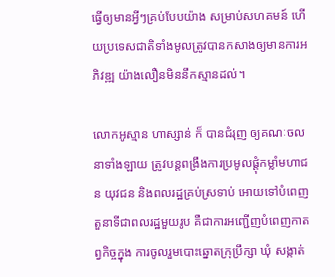ធ្វើឲ្យមានអ្វីៗគ្រប់បែបយ៉ាង សម្រាប់សហគមន៍ ហើយប្រទេសជាតិទាំងមូលត្រូវបានកសាងឲ្យមានការអភិវឌ្ឍ យ៉ាងលឿនមិននឹកស្មានដល់។

លោកអូស្មាន ហាស្សាន់ ក៏ បានជំរុញ ឲ្យគណៈចលនាទាំងឡាយ ត្រូវបន្ដពង្រឹងការប្រមូលផ្តុំកម្លាំមហាជន យុវជន និងពលរដ្ឋគ្រប់ស្រទាប់ អោយទៅបំពេញតួនាទីជាពលរដ្ឋមួយរូប គឺជាការអញ្ជើញបំពេញកាតព្វកិច្ចក្នុង ការចូលរួមបោះឆ្នោតក្រុប្រឹក្សា ឃុំ សង្កាត់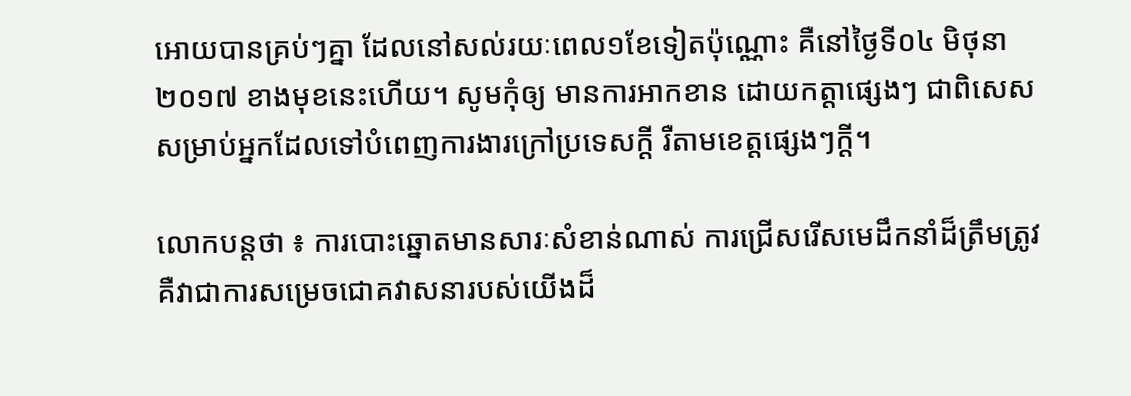អោយបានគ្រប់ៗគ្នា ដែលនៅសល់រយៈពេល១ខែទៀតប៉ុណ្ណោះ គឺនៅថ្ងៃទី០៤ មិថុនា ២០១៧ ខាងមុខនេះហើយ។ សូមកុំឲ្យ មានការអាកខាន ដោយកត្តាផ្សេងៗ ជាពិសេសសម្រាប់អ្នកដែលទៅបំពេញការងារក្រៅប្រទេសក្តី រឺតាមខេត្តផ្សេងៗក្តី។

លោកបន្តថា ៖ ការបោះឆ្នោតមានសារៈសំខាន់ណាស់ ការជ្រើសរើសមេដឹកនាំដ៏ត្រឹមត្រូវ គឺវាជាការសម្រេចជោគវាសនារបស់យើងដ៏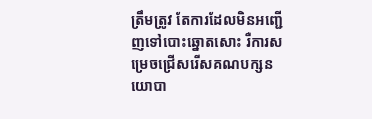ត្រឹមត្រូវ តែការដែលមិនអញ្ជើញទៅបោះឆ្នោតសោះ រឺការសម្រេចជ្រើសរើសគណបក្សនយោបា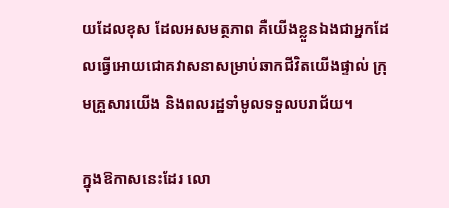យដែលខុស ដែលអសមត្ថភាព គឺយើងខ្លួនឯងជាអ្នកដែលធ្វើអោយជោគវាសនាសម្រាប់ឆាកជីវិតយើងផ្ទាល់ ក្រុមគ្រួសារយើង និងពលរដ្ឋទាំមូលទទួលបរាជ័យ។

ក្នុងឱកាសនេះដែរ លោ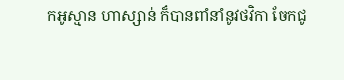កអូស្មាន ហាស្សាន់ ក៏បានពាំនាំនូវថវិកា ចែកជូ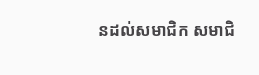នដល់សមាជិក សមាជិ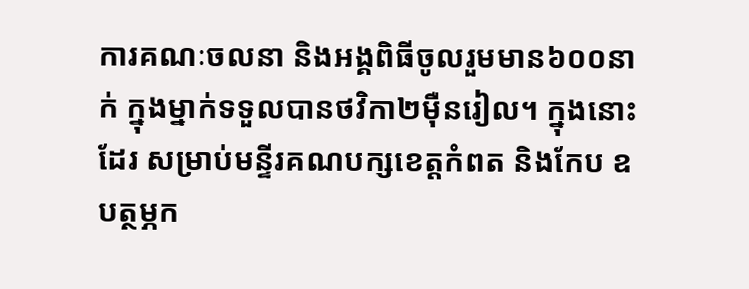ការគណៈចលនា និងអង្គពិធីចូលរួមមាន៦០០នាក់ ក្នុងម្នាក់ទទួលបានថវិកា២ម៉ឺនរៀល។ ក្នុងនោះដែរ សម្រាប់មន្ទីរគណបក្សខេត្តកំពត និងកែប ឧបត្ថម្ភក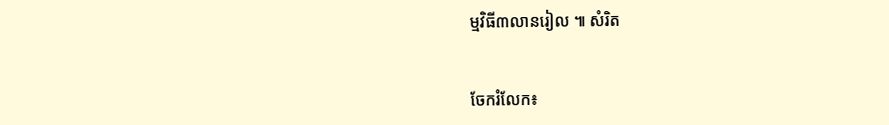ម្មវិធី៣លានរៀល ៕ សំរិត


ចែករំលែក៖